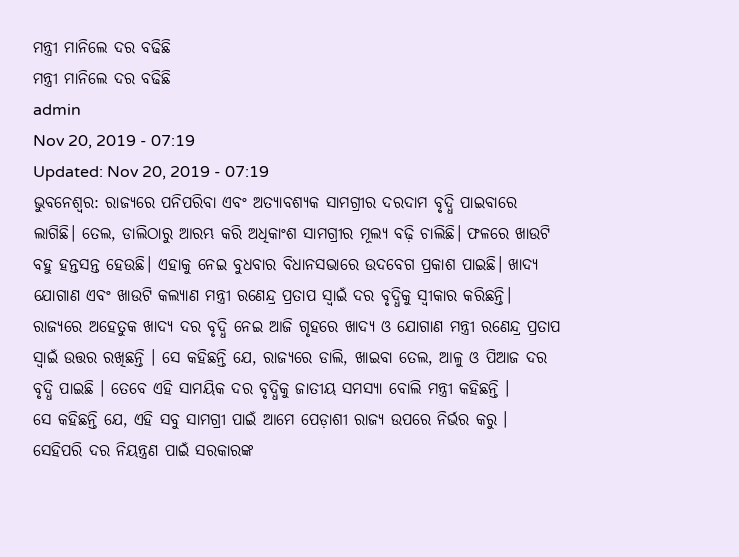ମନ୍ତ୍ରୀ ମାନିଲେ ଦର ବଢିଛି
ମନ୍ତ୍ରୀ ମାନିଲେ ଦର ବଢିଛି
admin
Nov 20, 2019 - 07:19
Updated: Nov 20, 2019 - 07:19
ଭୁବନେଶ୍ୱର: ରାଜ୍ୟରେ ପନିପରିବା ଏବଂ ଅତ୍ୟାବଶ୍ୟକ ସାମଗ୍ରୀର ଦରଦାମ ବୃଦ୍ଧି ପାଇବାରେ ଲାଗିଛି। ତେଲ, ଡାଲିଠାରୁ ଆରମ୍ଭ କରି ଅଧିକାଂଶ ସାମଗ୍ରୀର ମୂଲ୍ୟ ବଢ଼ି ଚାଲିଛି। ଫଳରେ ଖାଉଟି ବହୁ ହନ୍ତସନ୍ତ ହେଉଛି। ଏହାକୁ ନେଇ ବୁଧବାର ବିଧାନସଭାରେ ଉଦବେଗ ପ୍ରକାଶ ପାଇଛି। ଖାଦ୍ୟ ଯୋଗାଣ ଏବଂ ଖାଉଟି କଲ୍ୟାଣ ମନ୍ତ୍ରୀ ରଣେନ୍ଦ୍ର ପ୍ରତାପ ସ୍ବାଇଁ ଦର ବୃଦ୍ଧିକୁ ସ୍ବୀକାର କରିଛନ୍ତି।
ରାଜ୍ୟରେ ଅହେତୁକ ଖାଦ୍ୟ ଦର ବୃଦ୍ଧି ନେଇ ଆଜି ଗୃହରେ ଖାଦ୍ୟ ଓ ଯୋଗାଣ ମନ୍ତ୍ରୀ ରଣେନ୍ଦ୍ର ପ୍ରତାପ ସ୍ୱାଇଁ ଉତ୍ତର ରଖିଛନ୍ତି । ସେ କହିଛନ୍ତି ଯେ, ରାଜ୍ୟରେ ଡାଲି, ଖାଇବା ତେଲ, ଆଳୁ ଓ ପିଆଜ ଦର ବୃଦ୍ଧି ପାଇଛି । ତେବେ ଏହି ସାମୟିକ ଦର ବୃଦ୍ଧିକୁ ଜାତୀୟ ସମସ୍ୟା ବୋଲି ମନ୍ତ୍ରୀ କହିଛନ୍ତି ।
ସେ କହିଛନ୍ତି ଯେ, ଏହି ସବୁ ସାମଗ୍ରୀ ପାଇଁ ଆମେ ପେଡ଼ାଶୀ ରାଜ୍ୟ ଉପରେ ନିର୍ଭର କରୁ । ସେହିପରି ଦର ନିୟନ୍ତ୍ରଣ ପାଇଁ ସରକାରଙ୍କ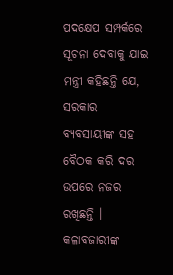ପଦକ୍ଷେପ ସମ୍ପର୍କରେ ସୂଚନା ଦେବାକୁ ଯାଇ ମନ୍ତ୍ରୀ କହିଛନ୍ତି ଯେ, ସରକାର ବ୍ୟବସାୟୀଙ୍କ ସହ ବୈଠକ କରି ଦର ଉପରେ ନଜର ରଖିଛନ୍ତି । କଳାବଜାରୀଙ୍କ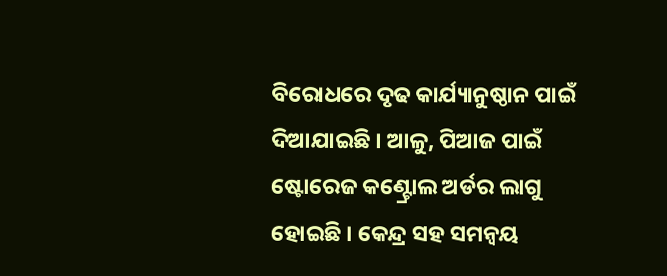ବିରୋଧରେ ଦୃଢ କାର୍ଯ୍ୟାନୁଷ୍ଠାନ ପାଇଁ ଦିଆଯାଇଛି । ଆଳୁ, ପିଆଜ ପାଇଁ ଷ୍ଟୋରେଜ କଣ୍ଟ୍ରୋଲ ଅର୍ଡର ଲାଗୁ ହୋଇଛି । କେନ୍ଦ୍ର ସହ ସମନ୍ୱୟ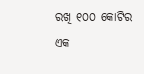ରଖି ୧୦୦ କୋଟିର ଏକ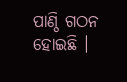ପାଣ୍ଠି ଗଠନ ହୋଇଛି ।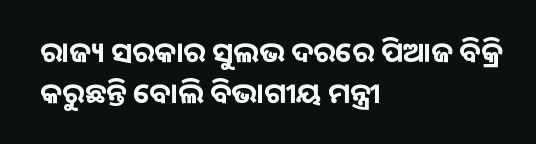ରାଜ୍ୟ ସରକାର ସୁଲଭ ଦରରେ ପିଆଜ ବିକ୍ରି କରୁଛନ୍ତି ବୋଲି ବିଭାଗୀୟ ମନ୍ତ୍ରୀ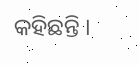କହିଛନ୍ତି ।